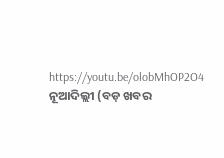https://youtu.be/olobMhOP2O4
ନୂଆଦିଲ୍ଲୀ (ବଡ଼ ଖବର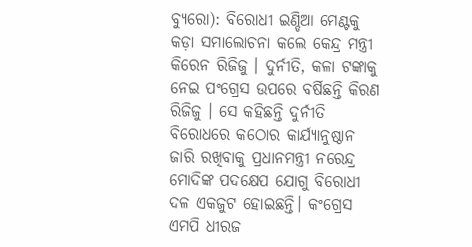ବ୍ୟୁରୋ): ବିରୋଧୀ ଇଣ୍ଡିଆ ମେଣ୍ଟକୁ କଡ଼ା ସମାଲୋଚନା କଲେ କେନ୍ଦ୍ର ମନ୍ତ୍ରୀ କିରେନ ରିଜିଜୁ । ଦୁର୍ନୀତି, କଳା ଟଙ୍କାକୁ ନେଇ ପଂଗ୍ରେସ ଉପରେ ବର୍ଷିଛନ୍ତି କିରଣ ରିଜିଜୁ । ସେ କହିଛନ୍ତି ଦୁର୍ନୀତି ବିରୋଧରେ କଠୋର କାର୍ଯ୍ୟାନୁଷ୍ଠାନ ଜାରି ରଖିବାକୁ ପ୍ରଧାନମନ୍ତ୍ରୀ ନରେନ୍ଦ୍ର ମୋଦିଙ୍କ ପଦକ୍ଷେପ ଯୋଗୁ ବିରୋଧୀ ଦଳ ଏକଜୁଟ ହୋଇଛନ୍ତି। କଂଗ୍ରେସ ଏମପି ଧୀରଜ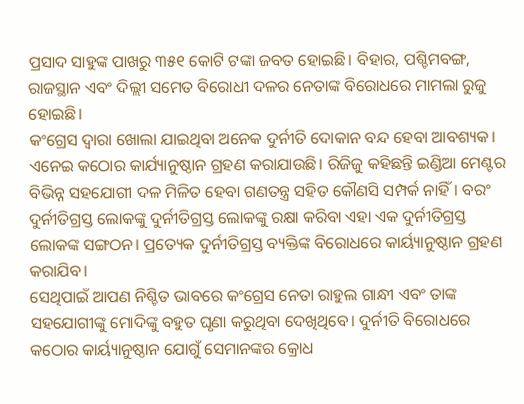ପ୍ରସାଦ ସାହୁଙ୍କ ପାଖରୁ ୩୫୧ କୋଟି ଟଙ୍କା ଜବତ ହୋଇଛି। ବିହାର, ପଶ୍ଚିମବଙ୍ଗ, ରାଜସ୍ଥାନ ଏବଂ ଦିଲ୍ଲୀ ସମେତ ବିରୋଧୀ ଦଳର ନେତାଙ୍କ ବିରୋଧରେ ମାମଲା ରୁଜୁ ହୋଇଛି।
କଂଗ୍ରେସ ଦ୍ୱାରା ଖୋଲା ଯାଇଥିବା ଅନେକ ଦୁର୍ନୀତି ଦୋକାନ ବନ୍ଦ ହେବା ଆବଶ୍ୟକ। ଏନେଇ କଠୋର କାର୍ଯ୍ୟାନୁଷ୍ଠାନ ଗ୍ରହଣ କରାଯାଉଛି। ରିଜିଜୁ କହିଛନ୍ତି ଇଣ୍ଡିଆ ମେଣ୍ଟର ବିଭିନ୍ନ ସହଯୋଗୀ ଦଳ ମିଳିତ ହେବା ଗଣତନ୍ତ୍ର ସହିତ କୌଣସି ସମ୍ପର୍କ ନାହିଁ। ବରଂ ଦୁର୍ନୀତିଗ୍ରସ୍ତ ଲୋକଙ୍କୁ ଦୁର୍ନୀତିଗ୍ରସ୍ତ ଲୋକଙ୍କୁ ରକ୍ଷା କରିବା ଏହା ଏକ ଦୁର୍ନୀତିଗ୍ରସ୍ତ ଲୋକଙ୍କ ସଙ୍ଗଠନ। ପ୍ରତ୍ୟେକ ଦୁର୍ନୀତିଗ୍ରସ୍ତ ବ୍ୟକ୍ତିଙ୍କ ବିରୋଧରେ କାର୍ୟ୍ୟାନୁଷ୍ଠାନ ଗ୍ରହଣ କରାଯିବ।
ସେଥିପାଇଁ ଆପଣ ନିଶ୍ଚିତ ଭାବରେ କଂଗ୍ରେସ ନେତା ରାହୁଲ ଗାନ୍ଧୀ ଏବଂ ତାଙ୍କ ସହଯୋଗୀଙ୍କୁ ମୋଦିଙ୍କୁ ବହୁତ ଘୃଣା କରୁଥିବା ଦେଖିଥିବେ। ଦୁର୍ନୀତି ବିରୋଧରେ କଠୋର କାର୍ୟ୍ୟାନୁଷ୍ଠାନ ଯୋଗୁଁ ସେମାନଙ୍କର କ୍ରୋଧ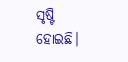ସୃଷ୍ଟି ହୋଇଛି।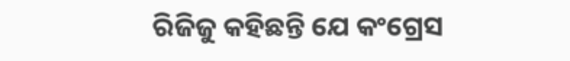ରିଜିଜୁ କହିଛନ୍ତି ଯେ କଂଗ୍ରେସ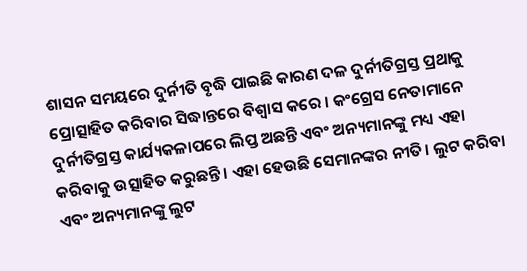ଶାସନ ସମୟରେ ଦୁର୍ନୀତି ବୃଦ୍ଧି ପାଇଛି କାରଣ ଦଳ ଦୁର୍ନୀତିଗ୍ରସ୍ତ ପ୍ରଥାକୁ ପ୍ରୋତ୍ସାହିତ କରିବାର ସିଦ୍ଧାନ୍ତରେ ବିଶ୍ୱାସ କରେ । କଂଗ୍ରେସ ନେତାମାନେ ଦୁର୍ନୀତିଗ୍ରସ୍ତ କାର୍ଯ୍ୟକଳାପରେ ଲିପ୍ତ ଅଛନ୍ତି ଏବଂ ଅନ୍ୟମାନଙ୍କୁ ମଧ୍ୟ ଏହା କରିବାକୁ ଉତ୍ସାହିତ କରୁଛନ୍ତି। ଏହା ହେଉଛି ସେମାନଙ୍କର ନୀତି। ଲୁଟ କରିବା ଏବଂ ଅନ୍ୟମାନଙ୍କୁ ଲୁଟ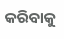କରିବାକୁ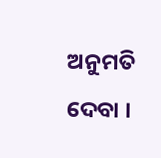ଅନୁମତି ଦେବା ।